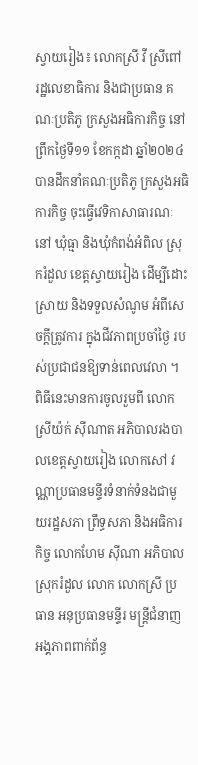ស្វាយរៀង៖ លោកស្រី វី ស្រីពៅ រដ្ឋលេខាធិការ និងជាប្រធាន គណៈប្រតិភូ ក្រសួងអធិការកិច្ច នៅព្រឹកថ្ងៃទី១១ ខែកក្កដា ឆ្នាំ២០២៤ បានដឹកនាំគណៈប្រតិភូ ក្រសួងអធិការកិច្ច ចុះធ្វើវេទិកាសាធារណៈនៅ ឃុំធ្មា និងឃុំកំពង់អំពិល ស្រុករំដួល ខេត្តស្វាយរៀង ដើម្បីដោះស្រាយ និងទទួលសំណូម អំពីសេចក្តីត្រូវការ ក្នុងជីវភាពប្រចាំថ្ងៃ របស់ប្រជាជនឱ្យទាន់ពេលវេលា ។
ពិធីនេះមានការចូលរួមពី លោកស្រីយ៉ក់ ស៊ីណាត អភិបាលរងបាលខេត្តស្វាយរៀង លោកសៅ វណ្ណាប្រធានមន្ទីរទំនាក់ទំនងជាមួយរដ្ឋសភា ព្រឹទ្ធសភា និងអធិការកិច្ច លោកហែម សុីណា អភិបាលស្រុករំដួល លោក លោកស្រី ប្រធាន អនុប្រធានមន្ទីរ មន្ត្រីជំនាញ អង្គភាពពាក់ព័ន្ធ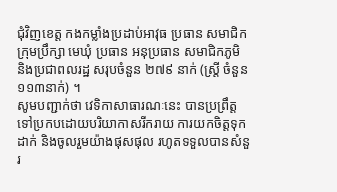ជុំវិញខេត្ត កងកម្លាំងប្រដាប់អាវុធ ប្រធាន សមាជិកក្រុមប្រឹក្សា មេឃុំ ប្រធាន អនុប្រធាន សមាជិកភូមិ និងប្រជាពលរដ្ឋ សរុបចំនួន ២៧៩ នាក់ (ស្ត្រី ចំនួន ១១៣នាក់) ។
សូមបញ្ជាក់ថា វេទិកាសាធារណៈនេះ បានប្រព្រឹត្តទៅប្រកបដោយបរិយាកាសរីករាយ ការយកចិត្តទុកដាក់ និងចូលរួមយ៉ាងផុសផុល រហូតទទួលបានសំនួរ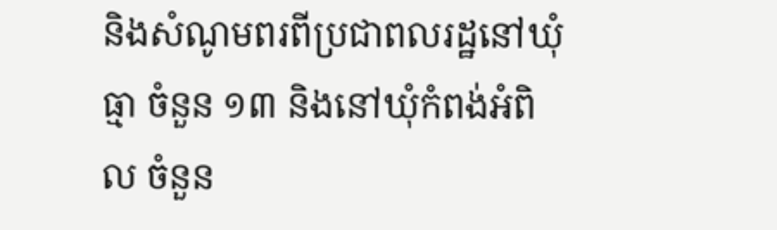និងសំណូមពរពីប្រជាពលរដ្ឋនៅឃុំធ្មា ចំនួន ១៣ និងនៅឃុំកំពង់អំពិល ចំនួន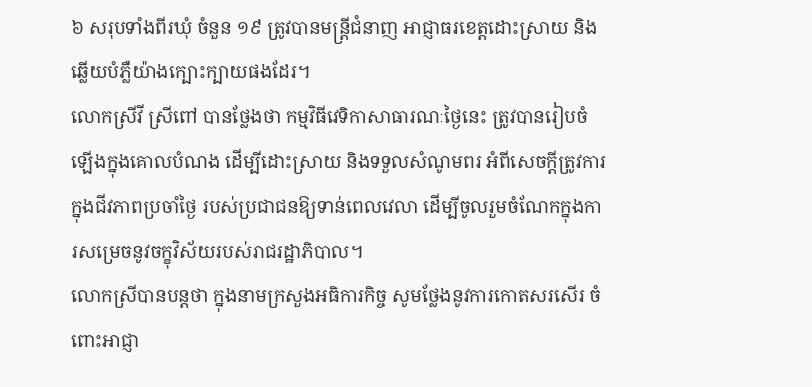៦ សរុបទាំងពីរឃុំ ចំនួន ១៩ ត្រូវបានមន្រ្តីជំនាញ អាជ្ញាធរខេត្តដោះស្រាយ និងឆ្លើយបំភ្លឺយ៉ាងក្បោះក្បាយផងដែរ។
លោកស្រីវី ស្រីពៅ បានថ្លែងថា កម្មវិធីវេទិកាសាធារណៈថ្ងៃនេះ ត្រូវបានរៀបចំឡើងក្នុងគោលបំណង ដើម្បីដោះស្រាយ និងទទួលសំណូមពរ អំពីសេចក្តីត្រូវការក្នុងជីវភាពប្រចាំថ្ងៃ របស់ប្រជាជនឱ្យទាន់ពេលវេលា ដើម្បីចូលរួមចំណែកក្នុងការសម្រេចនូវចក្ខុវិស័យរបស់រាជរដ្ឋាភិបាល។
លោកស្រីបានបន្តថា ក្នុងនាមក្រសួងអធិការកិច្ច សូមថ្លែងនូវការកោតសរសើរ ចំពោះអាជ្ញា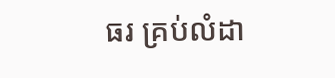ធរ គ្រប់លំដា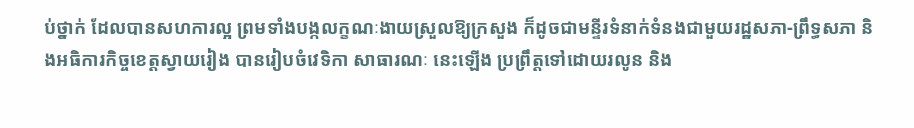ប់ថ្នាក់ ដែលបានសហការល្អ ព្រមទាំងបង្កលក្ខណៈងាយស្រួលឱ្យក្រសួង ក៏ដូចជាមន្ទីរទំនាក់ទំនងជាមួយរដ្ឋសភា-ព្រឹទ្ធសភា និងអធិការកិច្ចខេត្តស្វាយរៀង បានរៀបចំវេទិកា សាធារណៈ នេះឡើង ប្រព្រឹត្តទៅដោយរលូន និង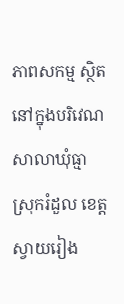ភាពសកម្ម ស្ថិតនៅក្នុងបរិវេណសាលាឃុំធ្មា ស្រុករំដួល ខេត្តស្វាយរៀង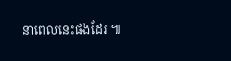នាពេលនេះផងដែរ ៕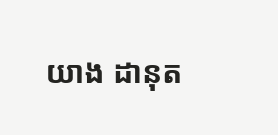យាង ដានុត